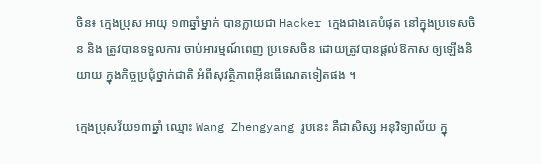ចិន៖ ក្មេងប្រុស អាយុ ១៣ឆ្នាំម្នាក់ បានក្លាយជា Hacker ក្មេងជាងគេបំផុត នៅក្នុងប្រទេសចិន និង ត្រូវបានទទួលការ ចាប់អារម្មណ៍ពេញ ប្រទេសចិន ដោយត្រូវបានផ្តល់ឱកាស ឲ្យឡើងនិយាយ ក្នុងកិច្ចប្រជុំថ្នាក់ជាតិ អំពីសុវត្ថិភាពអ៊ីនធើណេតទៀតផង ។

ក្មេងប្រុសវ័យ១៣ឆ្នាំ ឈ្មោះ Wang Zhengyang រូបនេះ គឺជាសិស្ស អនុវិទ្យាល័យ ក្នុ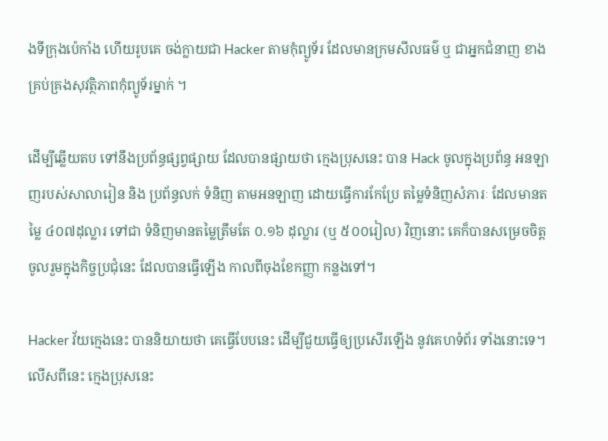ងទីក្រុងប៉េកាំង ហើយរូបគេ ចង់ក្លាយជា Hacker តាមកុំព្យូទ័រ ដែលមានក្រមសីលធម៌ ឬ ជាអ្នកជំនាញ ខាងគ្រប់គ្រងសុវត្ថិភាពកុំព្យូទ័រម្នាក់ ។

ដើម្បីឆ្លើយតប ទៅនឹងប្រព័ន្ធផ្សព្វផ្សាយ ដែលបានផ្សាយថា ក្មេងប្រុសនេះ បាន Hack ចូលក្នុងប្រព័ន្ធ អនឡាញរបស់សាលារៀន និង ប្រព័ន្ធលក់ ទំនិញ តាមអនឡាញ ដោយធ្វើការកែប្រែ តម្លៃទំនិញសំភារៈ ដែលមានតម្លៃ ៤០៧ដុល្លារ ទៅជា ទំនិញមានតម្លៃត្រឹមតែ ០.១៦ ដុល្លារ (ឬ ៥០០រៀល) វិញនោះ គេក៏បានសម្រេចចិត្ត ចូលរួមក្នុងកិច្ចប្រជុំនេះ ដែលបានធ្វើឡើង កាលពីចុងខែកញ្ញា កន្លងទៅ។

Hacker វ័យក្មេងនេះ បាននិយាយថា គេធ្វើបែបនេះ ដើម្បីជួយធ្វើឲ្យប្រសើរឡើង នូវគេហទំព័រ ទាំងនោះទេ។ លើសពីនេះ ក្មេងប្រុសនេះ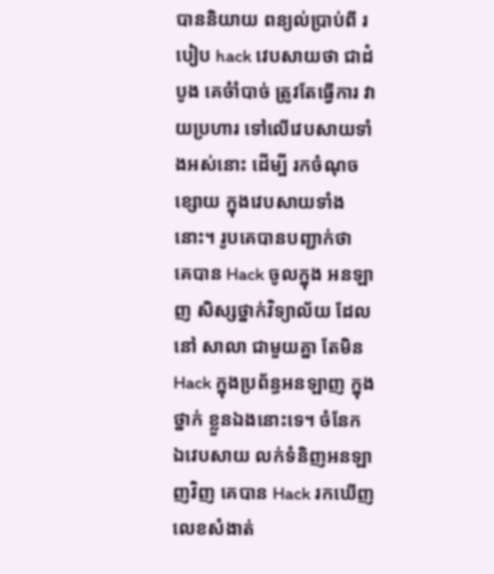បាននិយាយ ពន្យល់ប្រាប់ពី របៀប hack វេបសាយថា ជាដំបូង គេចំាំបាច់ ត្រូវតែធ្វើការ វាយប្រហារ ទៅលើវេបសាយទាំងអស់នោះ ដើម្បី រកចំណុចខ្សោយ ក្នុងវេបសាយទាំងនោះ។ រូបគេបានបញ្ជាក់ថា  គេបាន Hack ចូលក្នុង អនឡាញ សិស្សថ្នាក់វិទ្យាល័យ ដែលនៅ សាលា ជាមួយគ្នា តែមិន Hack ក្នុងប្រព័ន្ធអនឡាញ ក្នុងថ្នាក់ ខ្លួនឯងនោះទេ។ ចំនែក ឯវេបសាយ លក់ទំនិញអនឡាញវិញ គេបាន Hack រកឃើញ លេខសំងាត់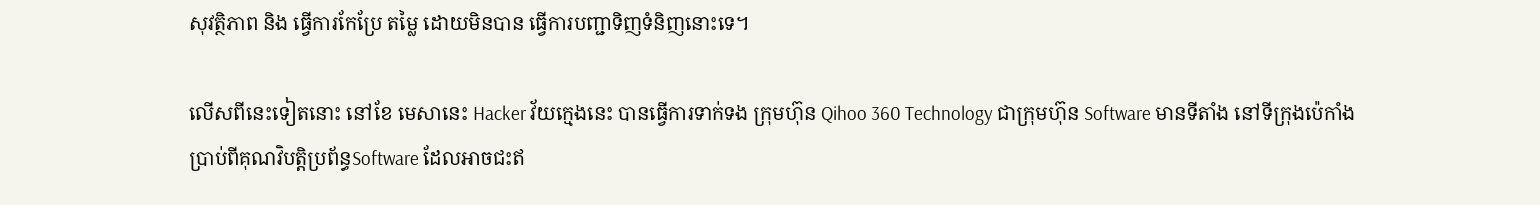សុវត្ថិភាព និង ធ្វើការកែប្រែ តម្លៃ ដោយមិនបាន ធ្វើការបញ្ជាទិញទំនិញនោះទេ។

លើសពីនេះទៀតនោះ នៅខែ មេសានេះ Hacker វ័យក្មេងនេះ បានធ្វើការទាក់ទង ក្រុមហ៊ុន Qihoo 360 Technology ជាក្រុមហ៊ុន Software មានទីតាំង នៅទីក្រុងប៉េកាំង ប្រាប់ពីគុណវិបត្តិប្រព័ន្ធSoftware ដែលអាចជះឥ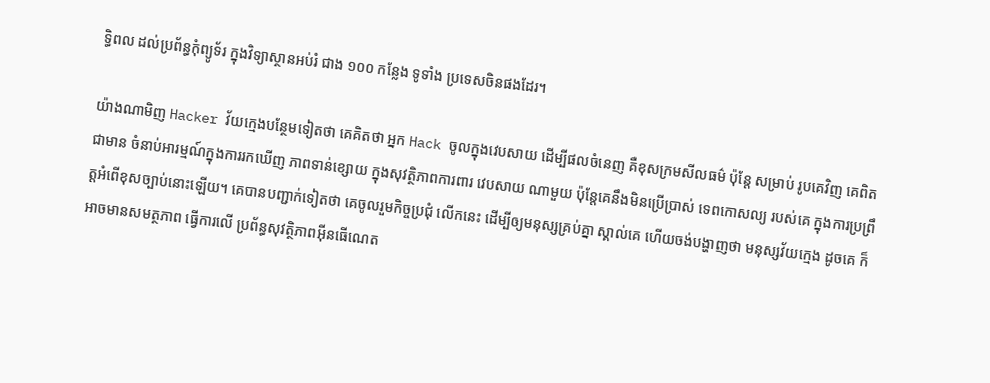ទ្ធិពល ដល់ប្រព័ន្ធកុំព្យូទ័រ ក្នុងវិទ្យាស្ថានអប់រំ ជាង ១០០ កន្លែង ទូទាំង ប្រទេសចិនផងដែរ។

យ៉ាងណាមិញ Hacker វ័យក្មេងបន្ថែមទៀតថា គេគិតថា អ្នក Hack ចូលក្នុងវេបសាយ ដើម្បីផលចំនេញ គឺខុសក្រមសីលធម៌ ប៉ុន្តែ សម្រាប់ រូបគេវិញ គេពិតជាមាន ចំនាប់អារម្មណ៍ក្នុងការរកឃើញ ភាពទាន់ខ្សោយ ក្នុងសុវត្ថិភាពការពារ វេបសាយ ណាមួយ ប៉ុន្តែគេនឹងមិនប្រើប្រាស់ ទេពកោសល្យ របស់គេ ក្នុងការប្រព្រឹត្តអំពើខុសច្បាប់នោះឡើយ។ គេបានបញ្ជាក់ទៀតថា គេចូលរួមកិច្ចប្រជុំ លើកនេះ ដើម្បីឲ្យមនុស្សគ្រប់គ្នា ស្គាល់គេ ហើយចង់បង្ហាញថា មនុស្សវ័យក្មេង ដូចគេ ក៏អាចមានសមត្ថភាព ធ្វើការលើ ប្រព័ន្ធសុវត្ថិភាពអ៊ីនធើណេត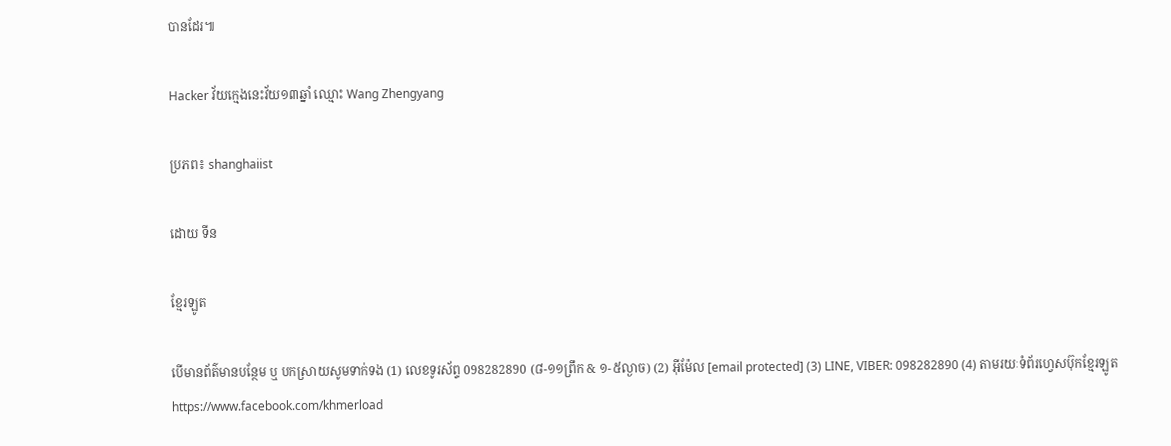បានដែរ៕

Hacker វ័យក្មេងនេះវ័យ១៣ឆ្នាំ ឈ្មោះ Wang Zhengyang

ប្រភព៖ shanghaiist

ដោយ ទីន

ខ្មែរឡូត

បើមានព័ត៌មានបន្ថែម ឬ បកស្រាយសូមទាក់ទង (1) លេខទូរស័ព្ទ 098282890 (៨-១១ព្រឹក & ១-៥ល្ងាច) (2) អ៊ីម៉ែល [email protected] (3) LINE, VIBER: 098282890 (4) តាមរយៈទំព័រហ្វេសប៊ុកខ្មែរឡូត https://www.facebook.com/khmerload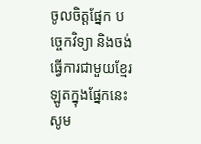ចូលចិត្តផ្នែក បច្ចេកវិទ្យា និងចង់ធ្វើការជាមួយខ្មែរឡូតក្នុងផ្នែកនេះ សូម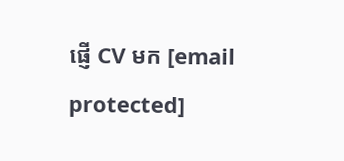ផ្ញើ CV មក [email protected]